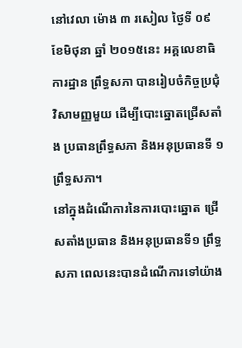នៅវេលា ម៉ោង ៣ រសៀល ថ្ងៃទី ០៩ ខែមិថុនា ឆ្នាំ ២០១៥នេះ អគ្គលេខាធិការដ្ឋាន ព្រឹទ្ធសភា បានរៀបចំកិច្ចប្រជុំវិសាមញ្ញមួយ ដើម្បីបោះឆ្នោតជ្រើសតាំង ប្រធានព្រឹទ្ធសភា និងអនុប្រធានទី ១ ព្រឹទ្ធសភា។
នៅក្នុងដំណើការនៃការបោះឆ្នោត ជ្រើសតាំងប្រធាន និងអនុប្រធានទី១ ព្រឹទ្ធសភា ពេលនេះបានដំណើការទៅយ៉ាង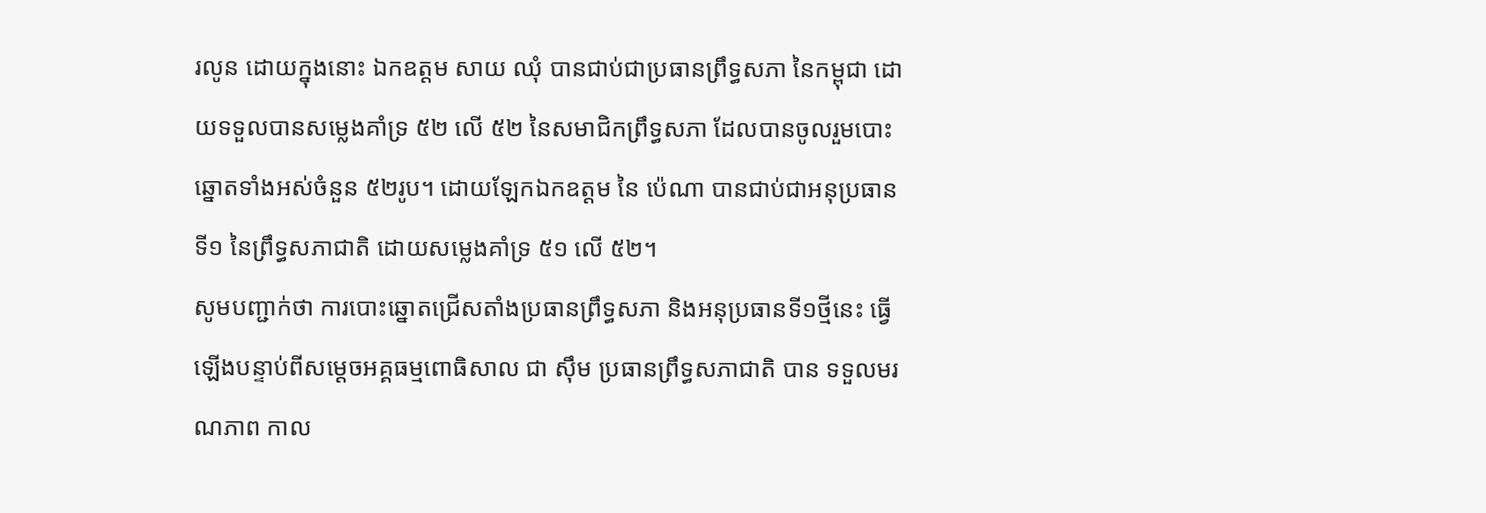រលូន ដោយក្នុងនោះ ឯកឧត្តម សាយ ឈុំ បានជាប់ជាប្រធានព្រឹទ្ធសភា នៃកម្ពុជា ដោយទទួលបានសម្លេងគាំទ្រ ៥២ លើ ៥២ នៃសមាជិកព្រឹទ្ធសភា ដែលបានចូលរួមបោះឆ្នោតទាំងអស់ចំនួន ៥២រូប។ ដោយឡែកឯកឧត្តម នៃ ប៉េណា បានជាប់ជាអនុប្រធានទី១ នៃព្រឹទ្ធសភាជាតិ ដោយសម្លេងគាំទ្រ ៥១ លើ ៥២។
សូមបញ្ជាក់ថា ការបោះឆ្នោតជ្រើសតាំងប្រធានព្រឹទ្ធសភា និងអនុប្រធានទី១ថ្មីនេះ ធ្វើឡើងបន្ទាប់ពីសម្តេចអគ្គធម្មពោធិសាល ជា ស៊ឹម ប្រធានព្រឹទ្ធសភាជាតិ បាន ទទួលមរណភាព កាល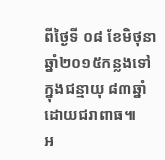ពីថ្ងៃទី ០៨ ខែមិថុនា ឆ្នាំ២០១៥កន្លងទៅ ក្នុងជន្មាយុ ៨៣ឆ្នាំ ដោយជរាពាធ៕
អ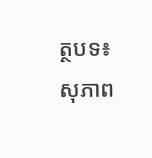ត្ថបទ៖សុភាព